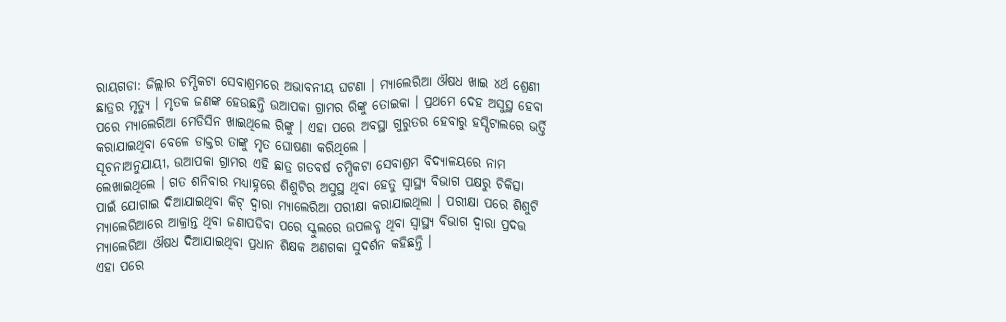ରାୟଗଡା: ଜିଲ୍ଲାର ଚମ୍ପିକଟା ସେବାଶ୍ରମରେ ଅଭାବନୀୟ ଘଟଣା । ମ୍ୟାଲେରିଆ ଔଷଧ ଖାଇ ୪ର୍ଥ ଶ୍ରେଣୀ ଛାତ୍ରର ମୃତ୍ୟୁ । ମୃତକ ଜଣଙ୍କ ହେଉଛନ୍ତି ଉଆପକା ଗ୍ରାମର ରିଙ୍କୁ ତୋଇକା । ପ୍ରଥମେ ଦେହ ଅସୁସ୍ଥ ହେବା ପରେ ମ୍ୟାଲେରିଆ ମେଡିସିନ ଖାଇଥିଲେ ରିଙ୍କୁ । ଏହା ପରେ ଅବସ୍ଥା ଗୁରୁତର ହେବାରୁ ହସ୍ପିଟାଲରେ ଭର୍ତ୍ତି କରାଯାଇଥିବା ବେଳେ ଡାକ୍ତର ତାଙ୍କୁ ମୃତ ଘୋଷଣା କରିଥିଲେ ।
ସୂଚନାଅନୁଯାୟୀ, ଉଆପକା ଗ୍ରାମର ଏହି ଛାତ୍ର ଗତବର୍ଷ ଚମ୍ପିକଟା ସେବାଶ୍ରମ ବିଦ୍ୟାଳୟରେ ନାମ ଲେଖାଇଥିଲେ । ଗତ ଶନିବାର ମଧ୍ୟାହ୍ନରେ ଶିଶୁଟିର ଅସୁସ୍ଥ ଥିବା ହେତୁ ସ୍ୱାସ୍ଥ୍ୟ ବିଭାଗ ପକ୍ଷରୁ ଚିକିତ୍ସା ପାଇଁ ଯୋଗାଇ ଦିଆଯାଇଥିବା କିଟ୍ ଦ୍ବାରା ମ୍ୟାଲେରିଆ ପରୀକ୍ଷା କରାଯାଇଥିଲା । ପରୀକ୍ଷା ପରେ ଶିଶୁଟି ମ୍ୟାଲେରିଆରେ ଆକ୍ରାନ୍ତ ଥିବା ଜଣାପଡିବା ପରେ ସ୍କୁଲରେ ଉପଲବ୍ଧ ଥିବା ସ୍ୱାସ୍ଥ୍ୟ ବିଭାଗ ଦ୍ଵାରା ପ୍ରଦତ୍ତ ମ୍ୟାଲେରିଆ ଔଷଧ ଦିଆଯାଇଥିବା ପ୍ରଧାନ ଶିକ୍ଷକ ଅଣଗକା ସୁଦର୍ଶନ କହିଛନ୍ତି ।
ଏହା ପରେ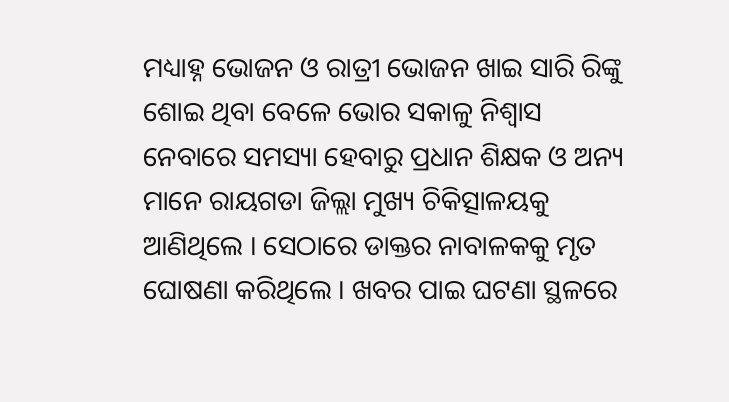ମଧ୍ୟାହ୍ନ ଭୋଜନ ଓ ରାତ୍ରୀ ଭୋଜନ ଖାଇ ସାରି ରିଙ୍କୁ ଶୋଇ ଥିବା ବେଳେ ଭୋର ସକାଳୁ ନିଶ୍ଵାସ ନେବାରେ ସମସ୍ୟା ହେବାରୁ ପ୍ରଧାନ ଶିକ୍ଷକ ଓ ଅନ୍ୟ ମାନେ ରାୟଗଡା ଜିଲ୍ଲା ମୁଖ୍ୟ ଚିକିତ୍ସାଳୟକୁ ଆଣିଥିଲେ । ସେଠାରେ ଡାକ୍ତର ନାବାଳକକୁ ମୃତ ଘୋଷଣା କରିଥିଲେ । ଖବର ପାଇ ଘଟଣା ସ୍ଥଳରେ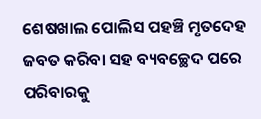ଶେଷଖାଲ ପୋଲିସ ପହଞ୍ଚି ମୃତଦେହ ଜବତ କରିବା ସହ ବ୍ୟବଚ୍ଛେଦ ପରେ ପରିବାରକୁ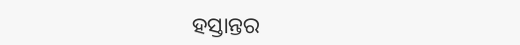ହସ୍ତାନ୍ତର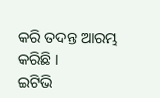କରି ତଦନ୍ତ ଆରମ୍ଭ କରିଛି ।
ଇଟିଭି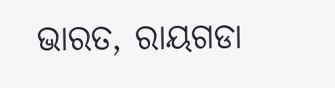ଭାରତ, ରାୟଗଡା